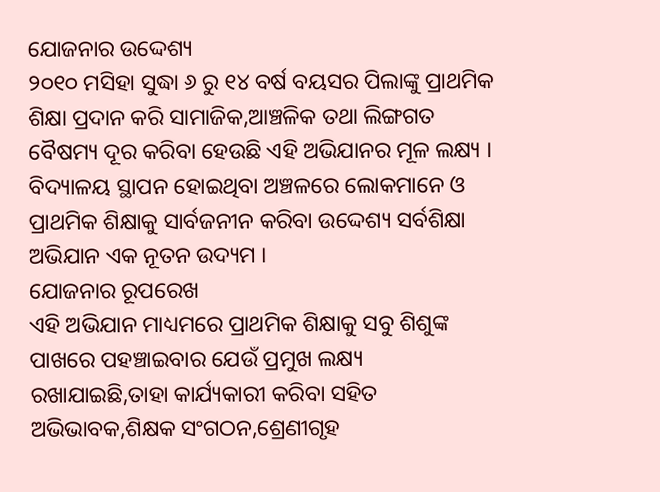ଯୋଜନାର ଉଦ୍ଦେଶ୍ୟ
୨୦୧୦ ମସିହା ସୁଦ୍ଧା ୬ ରୁ ୧୪ ବର୍ଷ ବୟସର ପିଲାଙ୍କୁ ପ୍ରାଥମିକ ଶିକ୍ଷା ପ୍ରଦାନ କରି ସାମାଜିକ,ଆଞ୍ଚଳିକ ତଥା ଲିଙ୍ଗଗତ ବୈଷମ୍ୟ ଦୂର କରିବା ହେଉଛି ଏହି ଅଭିଯାନର ମୂଳ ଲକ୍ଷ୍ୟ ।
ବିଦ୍ୟାଳୟ ସ୍ଥାପନ ହୋଇଥିବା ଅଞ୍ଚଳରେ ଲୋକମାନେ ଓ ପ୍ରାଥମିକ ଶିକ୍ଷାକୁ ସାର୍ବଜନୀନ କରିବା ଉଦ୍ଦେଶ୍ୟ ସର୍ବଶିକ୍ଷା ଅଭିଯାନ ଏକ ନୂତନ ଉଦ୍ୟମ ।
ଯୋଜନାର ରୂପରେଖ
ଏହି ଅଭିଯାନ ମାଧ୍ୟମରେ ପ୍ରାଥମିକ ଶିକ୍ଷାକୁ ସବୁ ଶିଶୁଙ୍କ ପାଖରେ ପହଞ୍ଚାଇବାର ଯେଉଁ ପ୍ରମୁଖ ଲକ୍ଷ୍ୟ ରଖାଯାଇଛି,ତାହା କାର୍ଯ୍ୟକାରୀ କରିବା ସହିତ ଅଭିଭାବକ,ଶିକ୍ଷକ ସଂଗଠନ,ଶ୍ରେଣୀଗୃହ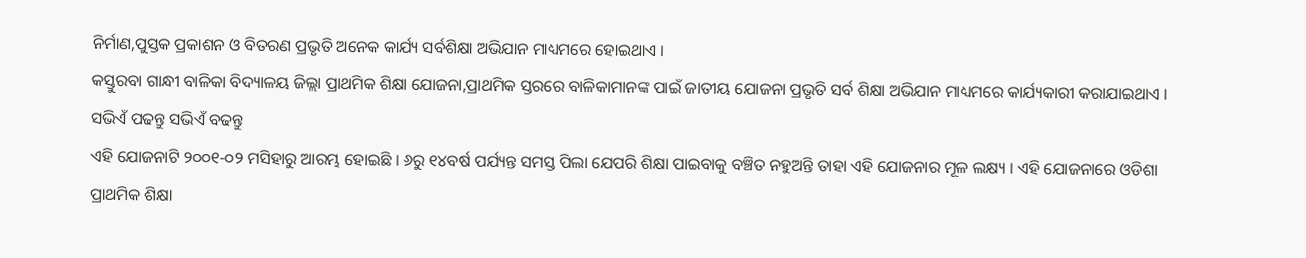ନିର୍ମାଣ,ପୁସ୍ତକ ପ୍ରକାଶନ ଓ ବିତରଣ ପ୍ରଭୃତି ଅନେକ କାର୍ଯ୍ୟ ସର୍ବଶିକ୍ଷା ଅଭିଯାନ ମାଧ୍ୟମରେ ହୋଇଥାଏ ।
କସ୍ତୁରବା ଗାନ୍ଧୀ ବାଳିକା ବିଦ୍ୟାଳୟ ଜିଲ୍ଲା ପ୍ରାଥମିକ ଶିକ୍ଷା ଯୋଜନା,ପ୍ରାଥମିକ ସ୍ତରରେ ବାଳିକାମାନଙ୍କ ପାଇଁ ଜାତୀୟ ଯୋଜନା ପ୍ରଭୃତି ସର୍ବ ଶିକ୍ଷା ଅଭିଯାନ ମାଧ୍ୟମରେ କାର୍ଯ୍ୟକାରୀ କରାଯାଇଥାଏ ।
ସଭିଏଁ ପଢନ୍ତୁ ସଭିଏଁ ବଢନ୍ତୁ
ଏହି ଯୋଜନାଟି ୨୦୦୧-୦୨ ମସିହାରୁ ଆରମ୍ଭ ହୋଇଛି । ୬ରୁ ୧୪ବର୍ଷ ପର୍ଯ୍ୟନ୍ତ ସମସ୍ତ ପିଲା ଯେପରି ଶିକ୍ଷା ପାଇବାକୁ ବଞ୍ଚିତ ନହୁଅନ୍ତି ତାହା ଏହି ଯୋଜନାର ମୂଳ ଲକ୍ଷ୍ୟ । ଏହି ଯୋଜନାରେ ଓଡିଶା ପ୍ରାଥମିକ ଶିକ୍ଷା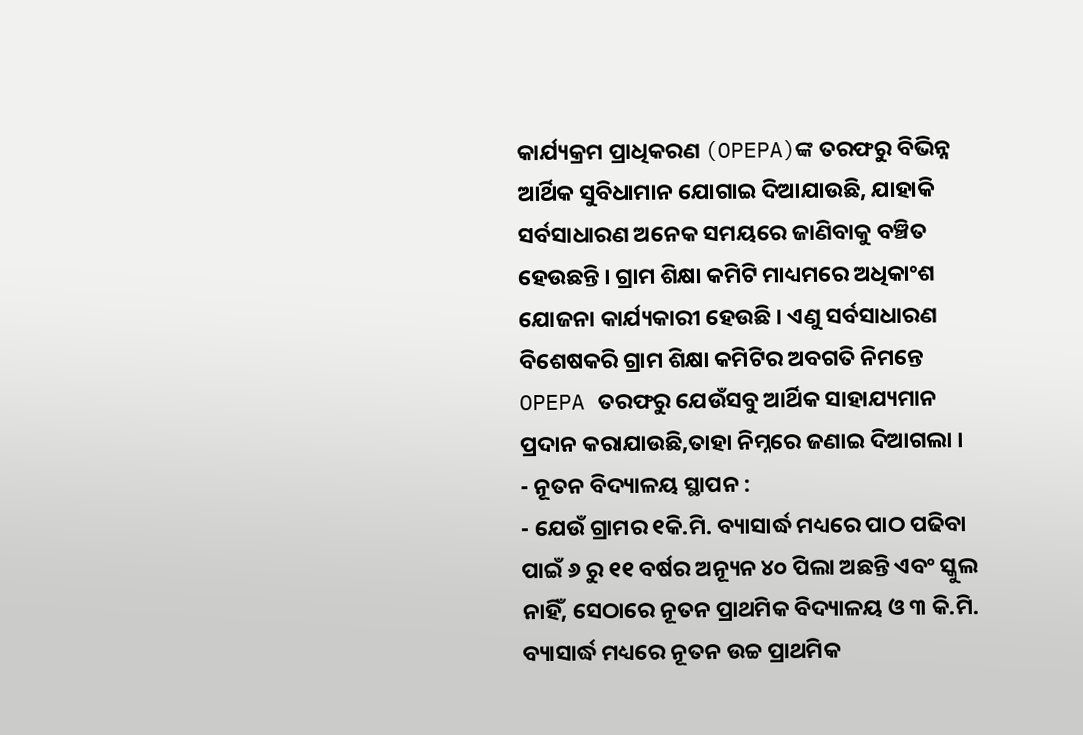କାର୍ଯ୍ୟକ୍ରମ ପ୍ରାଧିକରଣ (OPEPA)ଙ୍କ ତରଫରୁ ବିଭିନ୍ନ ଆର୍ଥିକ ସୁବିଧାମାନ ଯୋଗାଇ ଦିଆଯାଉଛି, ଯାହାକି ସର୍ବସାଧାରଣ ଅନେକ ସମୟରେ ଜାଣିବାକୁ ବଞ୍ଚିତ ହେଉଛନ୍ତି । ଗ୍ରାମ ଶିକ୍ଷା କମିଟି ମାଧ୍ୟମରେ ଅଧିକାଂଶ ଯୋଜନା କାର୍ଯ୍ୟକାରୀ ହେଉଛି । ଏଣୁ ସର୍ବସାଧାରଣ ବିଶେଷକରି ଗ୍ରାମ ଶିକ୍ଷା କମିଟିର ଅବଗତି ନିମନ୍ତେ OPEPA ତରଫରୁ ଯେଉଁସବୁ ଆର୍ଥିକ ସାହାଯ୍ୟମାନ ପ୍ରଦାନ କରାଯାଉଛି,ତାହା ନିମ୍ନରେ ଜଣାଇ ଦିଆଗଲା ।
- ନୂତନ ବିଦ୍ୟାଳୟ ସ୍ଥାପନ :
- ଯେଉଁ ଗ୍ରାମର ୧କି.ମି. ବ୍ୟାସାର୍ଦ୍ଧ ମଧ୍ୟରେ ପାଠ ପଢିବା ପାଇଁ ୬ ରୁ ୧୧ ବର୍ଷର ଅନ୍ୟୂନ ୪୦ ପିଲା ଅଛନ୍ତି ଏବଂ ସ୍କୁଲ ନାହିଁ, ସେଠାରେ ନୂତନ ପ୍ରାଥମିକ ବିଦ୍ୟାଳୟ ଓ ୩ କି.ମି. ବ୍ୟାସାର୍ଦ୍ଧ ମଧ୍ୟରେ ନୂତନ ଉଚ୍ଚ ପ୍ରାଥମିକ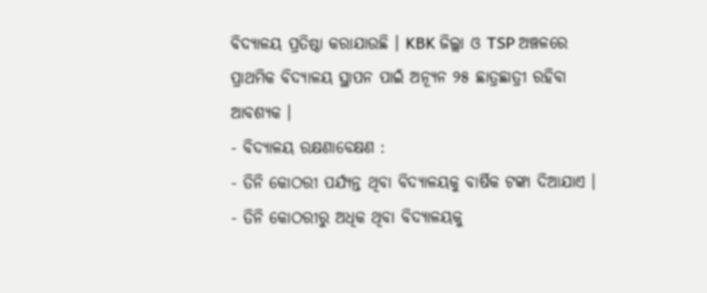ବିଦ୍ୟାଳୟ ପ୍ରତିଷ୍ଠା କରାଯାଉଛି । KBK ଜିଲ୍ଲା ଓ TSP ଅଞ୍ଚଳରେ ପ୍ରାଥମିକ ବିଦ୍ୟାଳୟ ସ୍ଥାପନ ପାଇଁ ଅନ୍ୟୂନ ୨୫ ଛାତ୍ରଛାତ୍ରୀ ରହିବା ଆବଶ୍ୟକ ।
- ବିଦ୍ୟାଳୟ ରକ୍ଷଣାବେକ୍ଷଣ :
- ତିନି କୋଠରୀ ପର୍ଯ୍ୟନ୍ତ ଥିବା ବିଦ୍ୟାଳୟକୁ ବାର୍ଷିକ ଟଙ୍କା ଦିଆଯାଏ ।
- ତିନି କୋଠରୀରୁ ଅଧିକ ଥିବା ବିଦ୍ୟାଳୟକୁ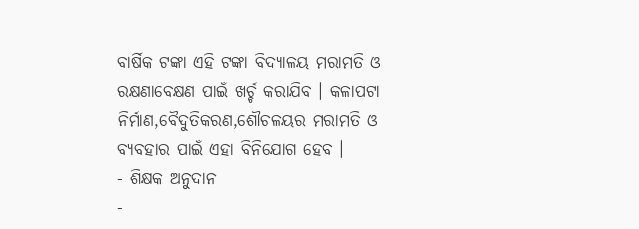ବାର୍ଷିକ ଟଙ୍କା ଏହି ଟଙ୍କା ବିଦ୍ୟାଳୟ ମରାମତି ଓ ରକ୍ଷଣାବେକ୍ଷଣ ପାଇଁ ଖର୍ଚ୍ଚ କରାଯିବ । କଳାପଟା ନିର୍ମାଣ,ବୈଦୁତିକରଣ,ଶୌଚଳୟର ମରାମତି ଓ ବ୍ୟବହାର ପାଇଁ ଏହା ବିନିଯୋଗ ହେବ ।
- ଶିକ୍ଷକ ଅନୁଦାନ
-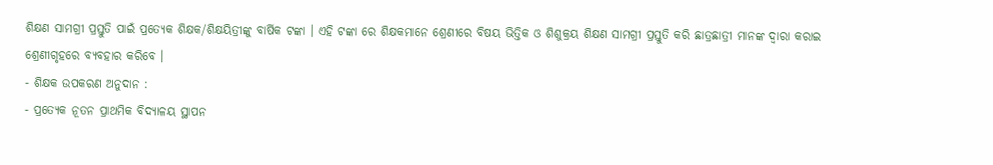ଶିକ୍ଷଣ ସାମଗ୍ରୀ ପ୍ରସ୍ତୁତି ପାଇଁ ପ୍ରତ୍ୟେକ ଶିକ୍ଷକ/ଶିକ୍ଷୟିତ୍ରୀଙ୍କୁ ବାର୍ଷିକ ଟଙ୍କା । ଏହି ଟଙ୍କା ରେ ଶିକ୍ଷକମାନେ ଶ୍ରେଣୀରେ ବିଷୟ ଭିତ୍ତିକ ଓ ଶିଶୁକ୍ରୟ ଶିକ୍ଷଣ ସାମଗ୍ରୀ ପ୍ରସ୍ତୁତି କରି ଛାତ୍ରଛାତ୍ରୀ ମାନଙ୍କ ଦ୍ଵାରା କରାଇ ଶ୍ରେଣୀଗୃହରେ ବ୍ୟବହାର କରିବେ ।
- ଶିକ୍ଷକ ଉପକରଣ ଅନୁଦାନ :
- ପ୍ରତ୍ୟେକ ନୂତନ ପ୍ରାଥମିକ ବିଦ୍ୟାଳୟ ସ୍ଥାପନ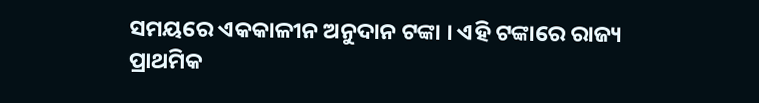ସମୟରେ ଏକକାଳୀନ ଅନୁଦାନ ଟଙ୍କା । ଏହି ଟଙ୍କାରେ ରାଜ୍ୟ ପ୍ରାଥମିକ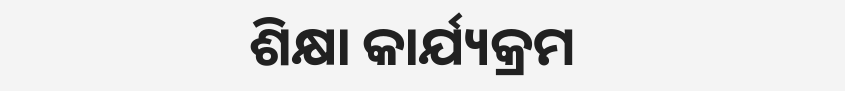ଶିକ୍ଷା କାର୍ଯ୍ୟକ୍ରମ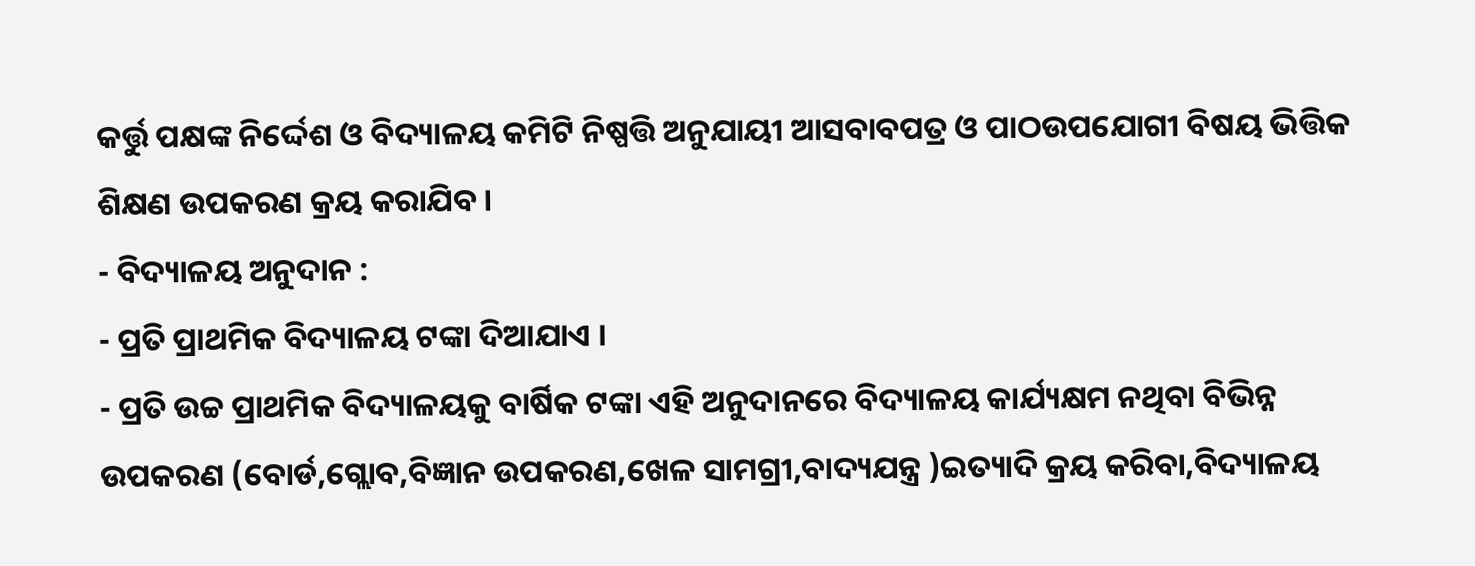କର୍ତ୍ତୁ ପକ୍ଷଙ୍କ ନିର୍ଦ୍ଦେଶ ଓ ବିଦ୍ୟାଳୟ କମିଟି ନିଷ୍ପତ୍ତି ଅନୁଯାୟୀ ଆସବାବପତ୍ର ଓ ପାଠଉପଯୋଗୀ ବିଷୟ ଭିତ୍ତିକ ଶିକ୍ଷଣ ଉପକରଣ କ୍ରୟ କରାଯିବ ।
- ବିଦ୍ୟାଳୟ ଅନୁଦାନ :
- ପ୍ରତି ପ୍ରାଥମିକ ବିଦ୍ୟାଳୟ ଟଙ୍କା ଦିଆଯାଏ ।
- ପ୍ରତି ଉଚ୍ଚ ପ୍ରାଥମିକ ବିଦ୍ୟାଳୟକୁ ବାର୍ଷିକ ଟଙ୍କା ଏହି ଅନୁଦାନରେ ବିଦ୍ୟାଳୟ କାର୍ଯ୍ୟକ୍ଷମ ନଥିବା ବିଭିନ୍ନ ଉପକରଣ (ବୋର୍ଡ,ଗ୍ଲୋବ,ବିଜ୍ଞାନ ଉପକରଣ,ଖେଳ ସାମଗ୍ରୀ,ବାଦ୍ୟଯନ୍ତ୍ର )ଇତ୍ୟାଦି କ୍ରୟ କରିବା,ବିଦ୍ୟାଳୟ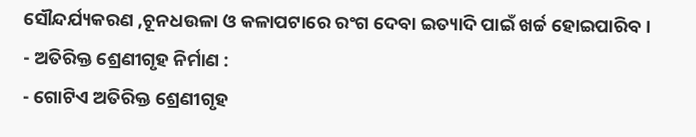ସୌନ୍ଦର୍ଯ୍ୟକରଣ ,ଚୂନଧଉଳା ଓ କଳାପଟାରେ ରଂଗ ଦେବା ଇତ୍ୟାଦି ପାଇଁ ଖର୍ଚ୍ଚ ହୋଇପାରିବ ।
- ଅତିରିକ୍ତ ଶ୍ରେଣୀଗୃହ ନିର୍ମାଣ :
- ଗୋଟିଏ ଅତିରିକ୍ତ ଶ୍ରେଣୀଗୃହ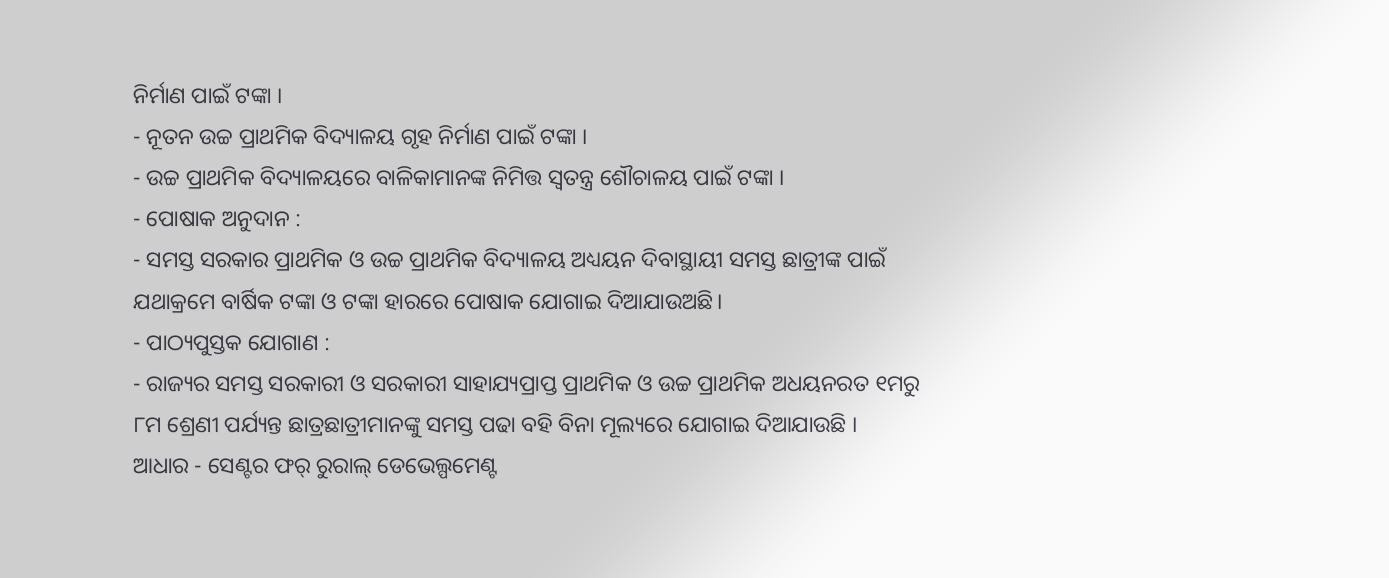ନିର୍ମାଣ ପାଇଁ ଟଙ୍କା ।
- ନୂତନ ଉଚ୍ଚ ପ୍ରାଥମିକ ବିଦ୍ୟାଳୟ ଗୃହ ନିର୍ମାଣ ପାଇଁ ଟଙ୍କା ।
- ଉଚ୍ଚ ପ୍ରାଥମିକ ବିଦ୍ୟାଳୟରେ ବାଳିକାମାନଙ୍କ ନିମିତ୍ତ ସ୍ଵତନ୍ତ୍ର ଶୌଚାଳୟ ପାଇଁ ଟଙ୍କା ।
- ପୋଷାକ ଅନୁଦାନ :
- ସମସ୍ତ ସରକାର ପ୍ରାଥମିକ ଓ ଉଚ୍ଚ ପ୍ରାଥମିକ ବିଦ୍ୟାଳୟ ଅଧ୍ୟୟନ ଦିବାସ୍ଥାୟୀ ସମସ୍ତ ଛାତ୍ରୀଙ୍କ ପାଇଁ ଯଥାକ୍ରମେ ବାର୍ଷିକ ଟଙ୍କା ଓ ଟଙ୍କା ହାରରେ ପୋଷାକ ଯୋଗାଇ ଦିଆଯାଉଅଛି।
- ପାଠ୍ୟପୁସ୍ତକ ଯୋଗାଣ :
- ରାଜ୍ୟର ସମସ୍ତ ସରକାରୀ ଓ ସରକାରୀ ସାହାଯ୍ୟପ୍ରାପ୍ତ ପ୍ରାଥମିକ ଓ ଉଚ୍ଚ ପ୍ରାଥମିକ ଅଧୟନରତ ୧ମରୁ ୮ମ ଶ୍ରେଣୀ ପର୍ଯ୍ୟନ୍ତ ଛାତ୍ରଛାତ୍ରୀମାନଙ୍କୁ ସମସ୍ତ ପଢା ବହି ବିନା ମୂଲ୍ୟରେ ଯୋଗାଇ ଦିଆଯାଉଛି ।
ଆଧାର - ସେଣ୍ଟର ଫର୍ ରୁରାଲ୍ ଡେଭେଲ୍ପମେଣ୍ଟ